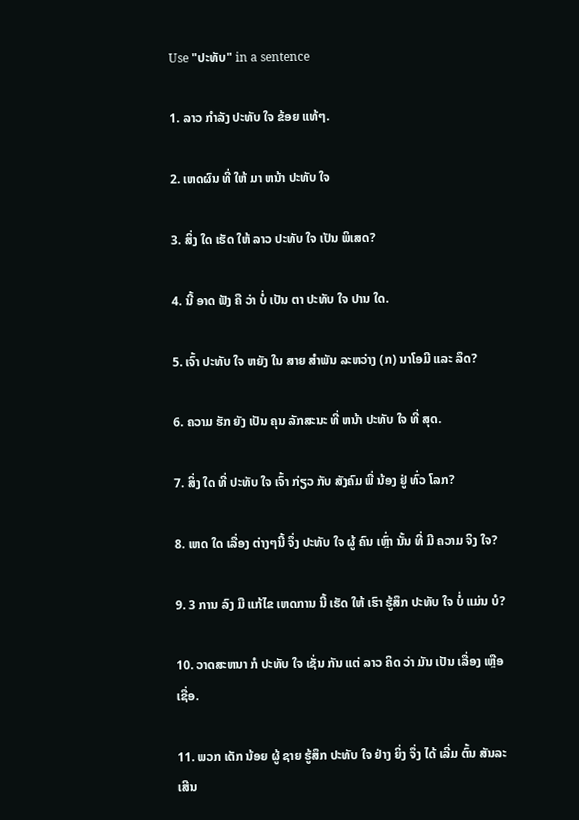Use "ປະທັບ" in a sentence

1. ລາວ ກໍາລັງ ປະທັບ ໃຈ ຂ້ອຍ ແທ້ໆ.

2. ເຫດຜົນ ທີ່ ໃຫ້ ມາ ຫນ້າ ປະທັບ ໃຈ

3. ສິ່ງ ໃດ ເຮັດ ໃຫ້ ລາວ ປະທັບ ໃຈ ເປັນ ພິເສດ?

4. ນີ້ ອາດ ຟັງ ຄື ວ່າ ບໍ່ ເປັນ ຕາ ປະທັບ ໃຈ ປານ ໃດ.

5. ເຈົ້າ ປະທັບ ໃຈ ຫຍັງ ໃນ ສາຍ ສໍາພັນ ລະຫວ່າງ (ກ) ນາໂອມີ ແລະ ລຶດ?

6. ຄວາມ ຮັກ ຍັງ ເປັນ ຄຸນ ລັກສະນະ ທີ່ ຫນ້າ ປະທັບ ໃຈ ທີ່ ສຸດ.

7. ສິ່ງ ໃດ ທີ່ ປະທັບ ໃຈ ເຈົ້າ ກ່ຽວ ກັບ ສັງຄົມ ພີ່ ນ້ອງ ຢູ່ ທົ່ວ ໂລກ?

8. ເຫດ ໃດ ເລື່ອງ ຕ່າງໆນີ້ ຈຶ່ງ ປະທັບ ໃຈ ຜູ້ ຄົນ ເຫຼົ່າ ນັ້ນ ທີ່ ມີ ຄວາມ ຈິງ ໃຈ?

9. 3 ການ ລົງ ມື ແກ້ໄຂ ເຫດການ ນີ້ ເຮັດ ໃຫ້ ເຮົາ ຮູ້ສຶກ ປະທັບ ໃຈ ບໍ່ ແມ່ນ ບໍ?

10. ວາດສະຫນາ ກໍ ປະທັບ ໃຈ ເຊັ່ນ ກັນ ແຕ່ ລາວ ຄິດ ວ່າ ມັນ ເປັນ ເລື່ອງ ເຫຼືອ ເຊື່ອ.

11. ພວກ ເດັກ ນ້ອຍ ຜູ້ ຊາຍ ຮູ້ສຶກ ປະທັບ ໃຈ ຢ່າງ ຍິ່ງ ຈຶ່ງ ໄດ້ ເລີ່ມ ຕົ້ນ ສັນລະເສີນ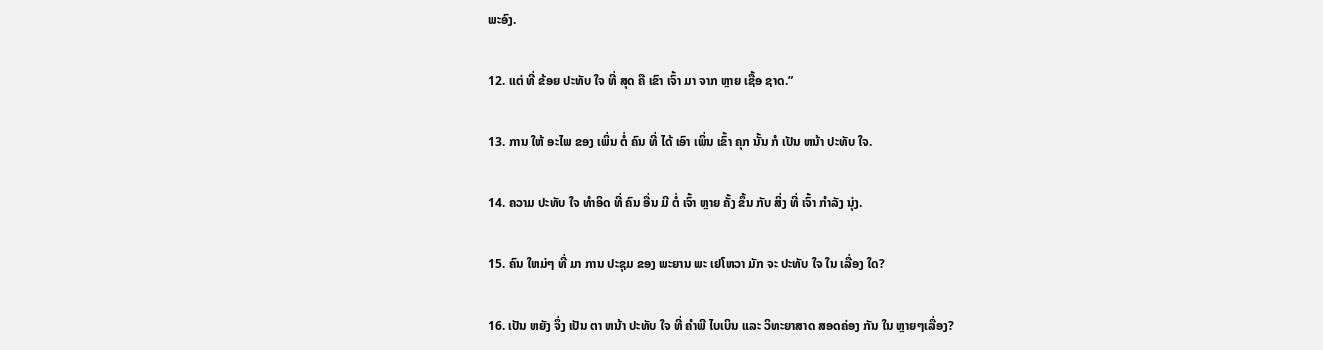ພະອົງ.

12. ແຕ່ ທີ່ ຂ້ອຍ ປະທັບ ໃຈ ທີ່ ສຸດ ຄື ເຂົາ ເຈົ້າ ມາ ຈາກ ຫຼາຍ ເຊື້ອ ຊາດ.”

13. ການ ໃຫ້ ອະໄພ ຂອງ ເພິ່ນ ຕໍ່ ຄົນ ທີ່ ໄດ້ ເອົາ ເພິ່ນ ເຂົ້າ ຄຸກ ນັ້ນ ກໍ ເປັນ ຫນ້າ ປະທັບ ໃຈ.

14. ຄວາມ ປະທັບ ໃຈ ທໍາອິດ ທີ່ ຄົນ ອື່ນ ມີ ຕໍ່ ເຈົ້າ ຫຼາຍ ຄັ້ງ ຂຶ້ນ ກັບ ສິ່ງ ທີ່ ເຈົ້າ ກໍາລັງ ນຸ່ງ.

15. ຄົນ ໃຫມ່ໆ ທີ່ ມາ ການ ປະຊຸມ ຂອງ ພະຍານ ພະ ເຢໂຫວາ ມັກ ຈະ ປະທັບ ໃຈ ໃນ ເລື່ອງ ໃດ?

16. ເປັນ ຫຍັງ ຈຶ່ງ ເປັນ ຕາ ຫນ້າ ປະທັບ ໃຈ ທີ່ ຄໍາພີ ໄບເບິນ ແລະ ວິທະຍາສາດ ສອດຄ່ອງ ກັນ ໃນ ຫຼາຍໆເລື່ອງ?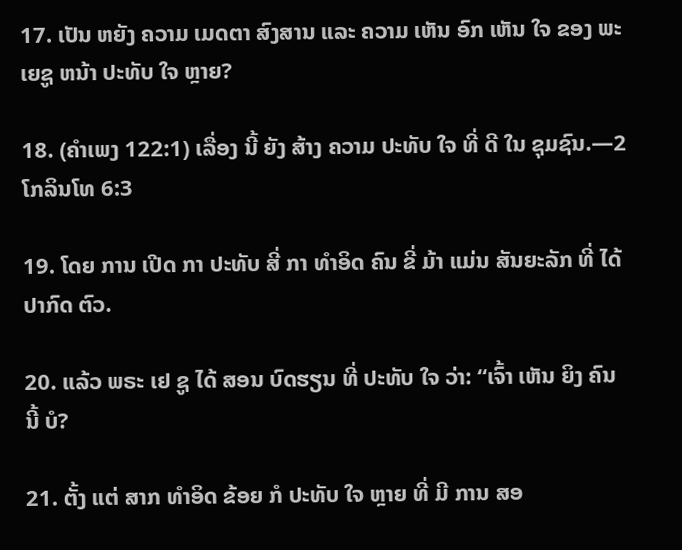17. ເປັນ ຫຍັງ ຄວາມ ເມດຕາ ສົງສານ ແລະ ຄວາມ ເຫັນ ອົກ ເຫັນ ໃຈ ຂອງ ພະ ເຍຊູ ຫນ້າ ປະທັບ ໃຈ ຫຼາຍ?

18. (ຄໍາເພງ 122:1) ເລື່ອງ ນີ້ ຍັງ ສ້າງ ຄວາມ ປະທັບ ໃຈ ທີ່ ດີ ໃນ ຊຸມຊົນ.—2 ໂກລິນໂທ 6:3

19. ໂດຍ ການ ເປີດ ກາ ປະທັບ ສີ່ ກາ ທໍາອິດ ຄົນ ຂີ່ ມ້າ ແມ່ນ ສັນຍະລັກ ທີ່ ໄດ້ ປາກົດ ຕົວ.

20. ແລ້ວ ພຣະ ເຢ ຊູ ໄດ້ ສອນ ບົດຮຽນ ທີ່ ປະທັບ ໃຈ ວ່າ: “ເຈົ້າ ເຫັນ ຍິງ ຄົນ ນີ້ ບໍ?

21. ຕັ້ງ ແຕ່ ສາກ ທໍາອິດ ຂ້ອຍ ກໍ ປະທັບ ໃຈ ຫຼາຍ ທີ່ ມີ ການ ສອ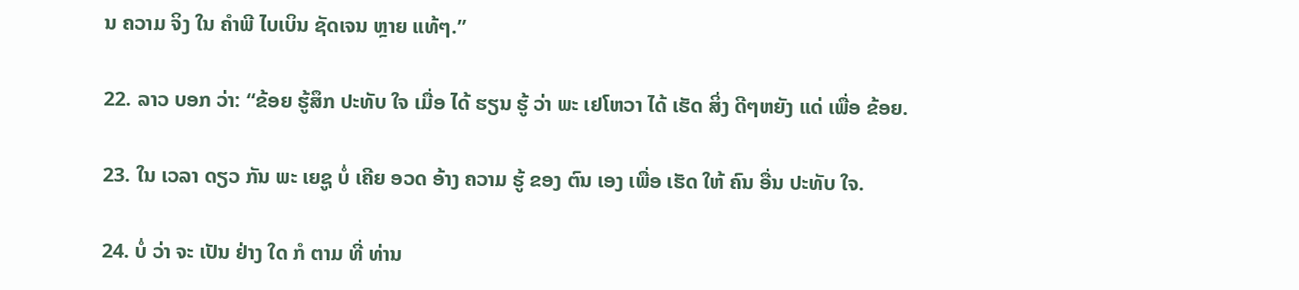ນ ຄວາມ ຈິງ ໃນ ຄໍາພີ ໄບເບິນ ຊັດເຈນ ຫຼາຍ ແທ້ໆ.”

22. ລາວ ບອກ ວ່າ: “ຂ້ອຍ ຮູ້ສຶກ ປະທັບ ໃຈ ເມື່ອ ໄດ້ ຮຽນ ຮູ້ ວ່າ ພະ ເຢໂຫວາ ໄດ້ ເຮັດ ສິ່ງ ດີໆຫຍັງ ແດ່ ເພື່ອ ຂ້ອຍ.

23. ໃນ ເວລາ ດຽວ ກັນ ພະ ເຍຊູ ບໍ່ ເຄີຍ ອວດ ອ້າງ ຄວາມ ຮູ້ ຂອງ ຕົນ ເອງ ເພື່ອ ເຮັດ ໃຫ້ ຄົນ ອື່ນ ປະທັບ ໃຈ.

24. ບໍ່ ວ່າ ຈະ ເປັນ ຢ່າງ ໃດ ກໍ ຕາມ ທີ່ ທ່ານ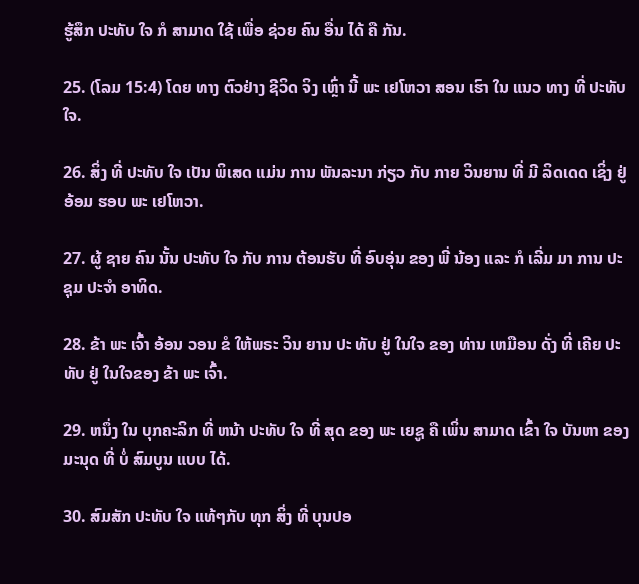ຮູ້ສຶກ ປະທັບ ໃຈ ກໍ ສາມາດ ໃຊ້ ເພື່ອ ຊ່ວຍ ຄົນ ອື່ນ ໄດ້ ຄື ກັນ.

25. (ໂລມ 15:4) ໂດຍ ທາງ ຕົວຢ່າງ ຊີວິດ ຈິງ ເຫຼົ່າ ນີ້ ພະ ເຢໂຫວາ ສອນ ເຮົາ ໃນ ແນວ ທາງ ທີ່ ປະທັບ ໃຈ.

26. ສິ່ງ ທີ່ ປະທັບ ໃຈ ເປັນ ພິເສດ ແມ່ນ ການ ພັນລະນາ ກ່ຽວ ກັບ ກາຍ ວິນຍານ ທີ່ ມີ ລິດເດດ ເຊິ່ງ ຢູ່ ອ້ອມ ຮອບ ພະ ເຢໂຫວາ.

27. ຜູ້ ຊາຍ ຄົນ ນັ້ນ ປະທັບ ໃຈ ກັບ ການ ຕ້ອນຮັບ ທີ່ ອົບອຸ່ນ ຂອງ ພີ່ ນ້ອງ ແລະ ກໍ ເລີ່ມ ມາ ການ ປະຊຸມ ປະຈໍາ ອາທິດ.

28. ຂ້າ ພະ ເຈົ້າ ອ້ອນ ວອນ ຂໍ ໃຫ້ພຣະ ວິນ ຍານ ປະ ທັບ ຢູ່ ໃນໃຈ ຂອງ ທ່ານ ເຫມືອນ ດັ່ງ ທີ່ ເຄີຍ ປະທັບ ຢູ່ ໃນໃຈຂອງ ຂ້າ ພະ ເຈົ້າ.

29. ຫນຶ່ງ ໃນ ບຸກຄະລິກ ທີ່ ຫນ້າ ປະທັບ ໃຈ ທີ່ ສຸດ ຂອງ ພະ ເຍຊູ ຄື ເພິ່ນ ສາມາດ ເຂົ້າ ໃຈ ບັນຫາ ຂອງ ມະນຸດ ທີ່ ບໍ່ ສົມບູນ ແບບ ໄດ້.

30. ສົມສັກ ປະທັບ ໃຈ ແທ້ໆກັບ ທຸກ ສິ່ງ ທີ່ ບຸນປອ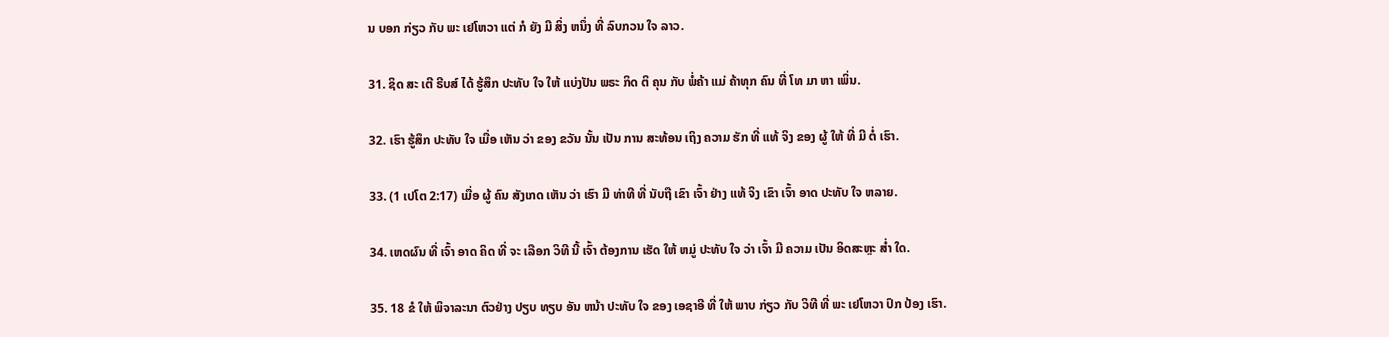ນ ບອກ ກ່ຽວ ກັບ ພະ ເຢໂຫວາ ແຕ່ ກໍ ຍັງ ມີ ສິ່ງ ຫນຶ່ງ ທີ່ ລົບກວນ ໃຈ ລາວ.

31. ຊິດ ສະ ເຕີ ຣີບສ໌ ໄດ້ ຮູ້ສຶກ ປະທັບ ໃຈ ໃຫ້ ແບ່ງປັນ ພຣະ ກິດ ຕິ ຄຸນ ກັບ ພໍ່ຄ້າ ແມ່ ຄ້າທຸກ ຄົນ ທີ່ ໂທ ມາ ຫາ ເພິ່ນ.

32. ເຮົາ ຮູ້ສຶກ ປະທັບ ໃຈ ເມື່ອ ເຫັນ ວ່າ ຂອງ ຂວັນ ນັ້ນ ເປັນ ການ ສະທ້ອນ ເຖິງ ຄວາມ ຮັກ ທີ່ ແທ້ ຈິງ ຂອງ ຜູ້ ໃຫ້ ທີ່ ມີ ຕໍ່ ເຮົາ.

33. (1 ເປໂຕ 2:17) ເມື່ອ ຜູ້ ຄົນ ສັງເກດ ເຫັນ ວ່າ ເຮົາ ມີ ທ່າທີ ທີ່ ນັບຖື ເຂົາ ເຈົ້າ ຢ່າງ ແທ້ ຈິງ ເຂົາ ເຈົ້າ ອາດ ປະທັບ ໃຈ ຫລາຍ.

34. ເຫດຜົນ ທີ່ ເຈົ້າ ອາດ ຄິດ ທີ່ ຈະ ເລືອກ ວິທີ ນີ້ ເຈົ້າ ຕ້ອງການ ເຮັດ ໃຫ້ ຫມູ່ ປະທັບ ໃຈ ວ່າ ເຈົ້າ ມີ ຄວາມ ເປັນ ອິດສະຫຼະ ສໍ່າ ໃດ.

35. 18 ຂໍ ໃຫ້ ພິຈາລະນາ ຕົວຢ່າງ ປຽບ ທຽບ ອັນ ຫນ້າ ປະທັບ ໃຈ ຂອງ ເອຊາອີ ທີ່ ໃຫ້ ພາບ ກ່ຽວ ກັບ ວິທີ ທີ່ ພະ ເຢໂຫວາ ປົກ ປ້ອງ ເຮົາ.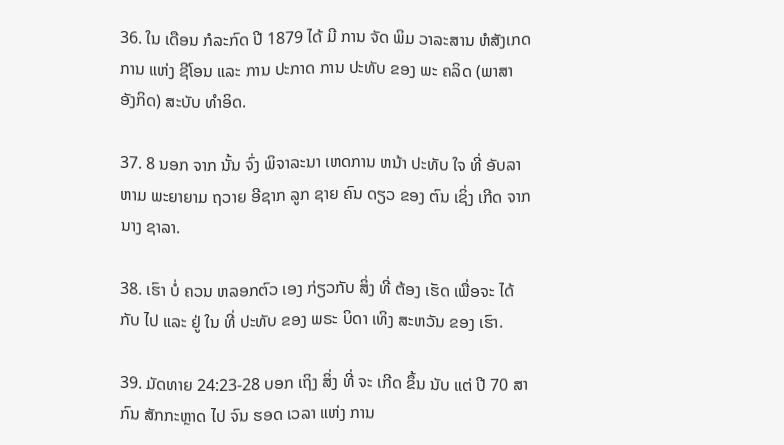36. ໃນ ເດືອນ ກໍລະກົດ ປີ 1879 ໄດ້ ມີ ການ ຈັດ ພິມ ວາລະສານ ຫໍສັງເກດການ ແຫ່ງ ຊີໂອນ ແລະ ການ ປະກາດ ການ ປະທັບ ຂອງ ພະ ຄລິດ (ພາສາ ອັງກິດ) ສະບັບ ທໍາອິດ.

37. 8 ນອກ ຈາກ ນັ້ນ ຈົ່ງ ພິຈາລະນາ ເຫດການ ຫນ້າ ປະທັບ ໃຈ ທີ່ ອັບລາຫາມ ພະຍາຍາມ ຖວາຍ ອີຊາກ ລູກ ຊາຍ ຄົນ ດຽວ ຂອງ ຕົນ ເຊິ່ງ ເກີດ ຈາກ ນາງ ຊາລາ.

38. ເຮົາ ບໍ່ ຄວນ ຫລອກຕົວ ເອງ ກ່ຽວກັບ ສິ່ງ ທີ່ ຕ້ອງ ເຮັດ ເພື່ອຈະ ໄດ້ ກັບ ໄປ ແລະ ຢູ່ ໃນ ທີ່ ປະທັບ ຂອງ ພຣະ ບິດາ ເທິງ ສະຫວັນ ຂອງ ເຮົາ.

39. ມັດທາຍ 24:23-28 ບອກ ເຖິງ ສິ່ງ ທີ່ ຈະ ເກີດ ຂຶ້ນ ນັບ ແຕ່ ປີ 70 ສາກົນ ສັກກະຫຼາດ ໄປ ຈົນ ຮອດ ເວລາ ແຫ່ງ ການ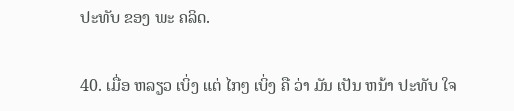ປະທັບ ຂອງ ພະ ຄລິດ.

40. ເມື່ອ ຫລຽວ ເບິ່ງ ແຕ່ ໄກໆ ເບິ່ງ ຄື ວ່າ ມັນ ເປັນ ຫນ້າ ປະທັບ ໃຈ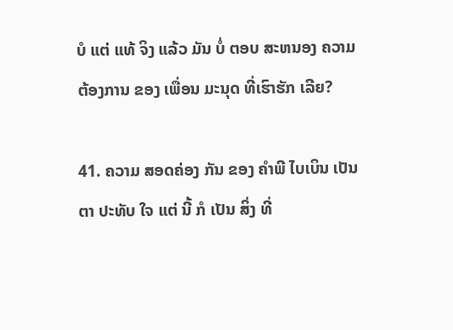ບໍ ແຕ່ ແທ້ ຈິງ ແລ້ວ ມັນ ບໍ່ ຕອບ ສະຫນອງ ຄວາມ ຕ້ອງການ ຂອງ ເພື່ອນ ມະນຸດ ທີ່ເຮົາຮັກ ເລີຍ?

41. ຄວາມ ສອດຄ່ອງ ກັນ ຂອງ ຄໍາພີ ໄບເບິນ ເປັນ ຕາ ປະທັບ ໃຈ ແຕ່ ນີ້ ກໍ ເປັນ ສິ່ງ ທີ່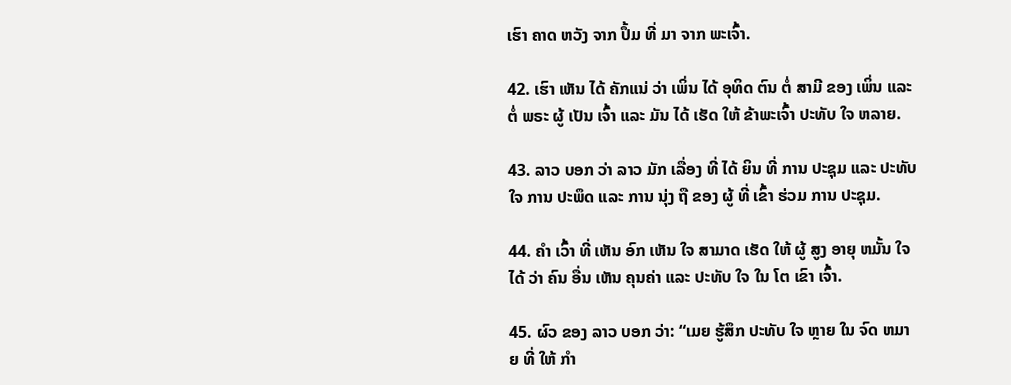ເຮົາ ຄາດ ຫວັງ ຈາກ ປຶ້ມ ທີ່ ມາ ຈາກ ພະເຈົ້າ.

42. ເຮົາ ເຫັນ ໄດ້ ຄັກແນ່ ວ່າ ເພິ່ນ ໄດ້ ອຸທິດ ຕົນ ຕໍ່ ສາມີ ຂອງ ເພິ່ນ ແລະ ຕໍ່ ພຣະ ຜູ້ ເປັນ ເຈົ້າ ແລະ ມັນ ໄດ້ ເຮັດ ໃຫ້ ຂ້າພະເຈົ້າ ປະທັບ ໃຈ ຫລາຍ.

43. ລາວ ບອກ ວ່າ ລາວ ມັກ ເລື່ອງ ທີ່ ໄດ້ ຍິນ ທີ່ ການ ປະຊຸມ ແລະ ປະທັບ ໃຈ ການ ປະພຶດ ແລະ ການ ນຸ່ງ ຖື ຂອງ ຜູ້ ທີ່ ເຂົ້າ ຮ່ວມ ການ ປະຊຸມ.

44. ຄໍາ ເວົ້າ ທີ່ ເຫັນ ອົກ ເຫັນ ໃຈ ສາມາດ ເຮັດ ໃຫ້ ຜູ້ ສູງ ອາຍຸ ຫມັ້ນ ໃຈ ໄດ້ ວ່າ ຄົນ ອື່ນ ເຫັນ ຄຸນຄ່າ ແລະ ປະທັບ ໃຈ ໃນ ໂຕ ເຂົາ ເຈົ້າ.

45. ຜົວ ຂອງ ລາວ ບອກ ວ່າ: “ເມຍ ຮູ້ສຶກ ປະທັບ ໃຈ ຫຼາຍ ໃນ ຈົດ ຫມາຍ ທີ່ ໃຫ້ ກໍາ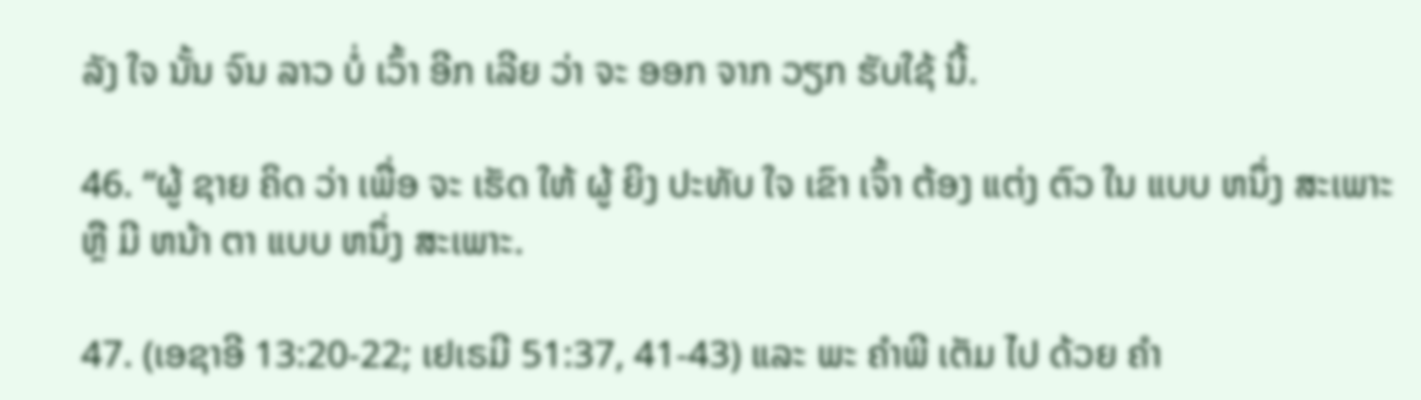ລັງ ໃຈ ນັ້ນ ຈົນ ລາວ ບໍ່ ເວົ້າ ອີກ ເລີຍ ວ່າ ຈະ ອອກ ຈາກ ວຽກ ຮັບໃຊ້ ນີ້.

46. “ຜູ້ ຊາຍ ຄິດ ວ່າ ເພື່ອ ຈະ ເຮັດ ໃຫ້ ຜູ້ ຍິງ ປະທັບ ໃຈ ເຂົາ ເຈົ້າ ຕ້ອງ ແຕ່ງ ຕົວ ໃນ ແບບ ຫນຶ່ງ ສະເພາະ ຫຼື ມີ ຫນ້າ ຕາ ແບບ ຫນຶ່ງ ສະເພາະ.

47. (ເອຊາອີ 13:20-22; ເຢເຣມີ 51:37, 41-43) ແລະ ພະ ຄໍາພີ ເຕັມ ໄປ ດ້ວຍ ຄໍາ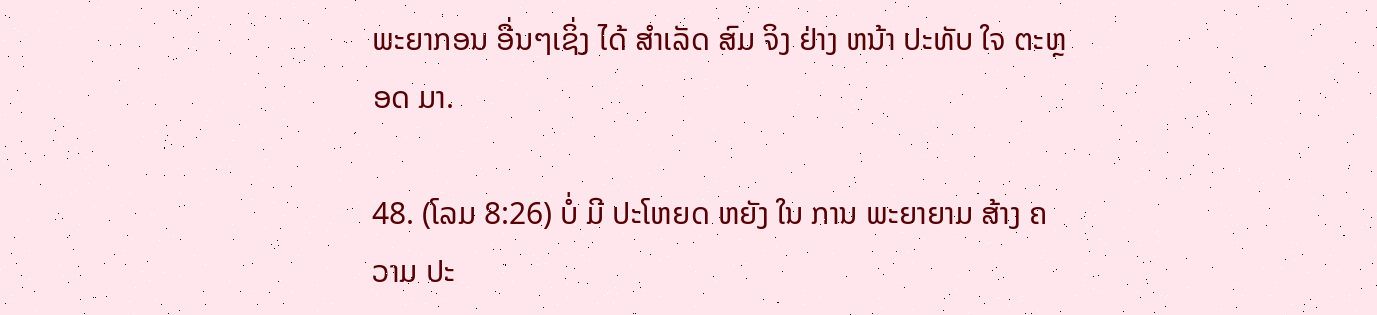ພະຍາກອນ ອື່ນໆເຊິ່ງ ໄດ້ ສໍາເລັດ ສົມ ຈິງ ຢ່າງ ຫນ້າ ປະທັບ ໃຈ ຕະຫຼອດ ມາ.

48. (ໂລມ 8:26) ບໍ່ ມີ ປະໂຫຍດ ຫຍັງ ໃນ ການ ພະຍາຍາມ ສ້າງ ຄວາມ ປະ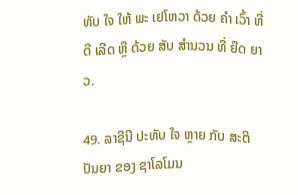ທັບ ໃຈ ໃຫ້ ພະ ເຢໂຫວາ ດ້ວຍ ຄໍາ ເວົ້າ ທີ່ ດີ ເລີດ ຫຼື ດ້ວຍ ສັບ ສໍານວນ ທີ່ ຍືດ ຍາວ.

49. ລາຊີນີ ປະທັບ ໃຈ ຫຼາຍ ກັບ ສະຕິ ປັນຍາ ຂອງ ຊາໂລໂມນ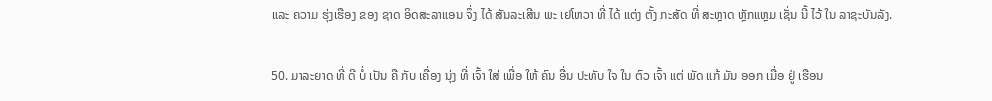ແລະ ຄວາມ ຮຸ່ງເຮືອງ ຂອງ ຊາດ ອິດສະລາແອນ ຈຶ່ງ ໄດ້ ສັນລະເສີນ ພະ ເຢໂຫວາ ທີ່ ໄດ້ ແຕ່ງ ຕັ້ງ ກະສັດ ທີ່ ສະຫຼາດ ຫຼັກແຫຼມ ເຊັ່ນ ນີ້ ໄວ້ ໃນ ລາຊະບັນລັງ.

50. ມາລະຍາດ ທີ່ ດີ ບໍ່ ເປັນ ຄື ກັບ ເຄື່ອງ ນຸ່ງ ທີ່ ເຈົ້າ ໃສ່ ເພື່ອ ໃຫ້ ຄົນ ອື່ນ ປະທັບ ໃຈ ໃນ ຕົວ ເຈົ້າ ແຕ່ ພັດ ແກ້ ມັນ ອອກ ເມື່ອ ຢູ່ ເຮືອນ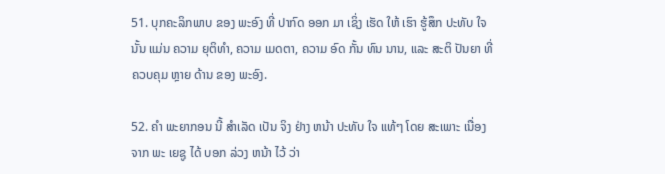51. ບຸກຄະລິກພາບ ຂອງ ພະອົງ ທີ່ ປາກົດ ອອກ ມາ ເຊິ່ງ ເຮັດ ໃຫ້ ເຮົາ ຮູ້ສຶກ ປະທັບ ໃຈ ນັ້ນ ແມ່ນ ຄວາມ ຍຸຕິທໍາ, ຄວາມ ເມດຕາ, ຄວາມ ອົດ ກັ້ນ ທົນ ນານ, ແລະ ສະຕິ ປັນຍາ ທີ່ ຄວບຄຸມ ຫຼາຍ ດ້ານ ຂອງ ພະອົງ.

52. ຄໍາ ພະຍາກອນ ນີ້ ສໍາເລັດ ເປັນ ຈິງ ຢ່າງ ຫນ້າ ປະທັບ ໃຈ ແທ້ໆ ໂດຍ ສະເພາະ ເນື່ອງ ຈາກ ພະ ເຍຊູ ໄດ້ ບອກ ລ່ວງ ຫນ້າ ໄວ້ ວ່າ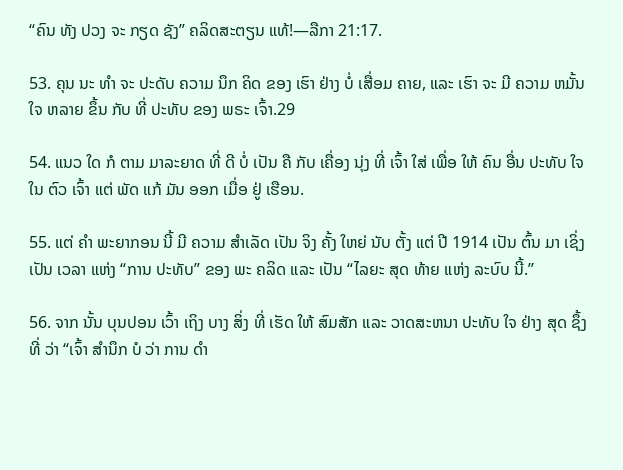“ຄົນ ທັງ ປວງ ຈະ ກຽດ ຊັງ” ຄລິດສະຕຽນ ແທ້!—ລືກາ 21:17.

53. ຄຸນ ນະ ທໍາ ຈະ ປະດັບ ຄວາມ ນຶກ ຄິດ ຂອງ ເຮົາ ຢ່າງ ບໍ່ ເສື່ອມ ຄາຍ, ແລະ ເຮົາ ຈະ ມີ ຄວາມ ຫມັ້ນ ໃຈ ຫລາຍ ຂຶ້ນ ກັບ ທີ່ ປະທັບ ຂອງ ພຣະ ເຈົ້າ.29

54. ແນວ ໃດ ກໍ ຕາມ ມາລະຍາດ ທີ່ ດີ ບໍ່ ເປັນ ຄື ກັບ ເຄື່ອງ ນຸ່ງ ທີ່ ເຈົ້າ ໃສ່ ເພື່ອ ໃຫ້ ຄົນ ອື່ນ ປະທັບ ໃຈ ໃນ ຕົວ ເຈົ້າ ແຕ່ ພັດ ແກ້ ມັນ ອອກ ເມື່ອ ຢູ່ ເຮືອນ.

55. ແຕ່ ຄໍາ ພະຍາກອນ ນີ້ ມີ ຄວາມ ສໍາເລັດ ເປັນ ຈິງ ຄັ້ງ ໃຫຍ່ ນັບ ຕັ້ງ ແຕ່ ປີ 1914 ເປັນ ຕົ້ນ ມາ ເຊິ່ງ ເປັນ ເວລາ ແຫ່ງ “ການ ປະທັບ” ຂອງ ພະ ຄລິດ ແລະ ເປັນ “ໄລຍະ ສຸດ ທ້າຍ ແຫ່ງ ລະບົບ ນີ້.”

56. ຈາກ ນັ້ນ ບຸນປອນ ເວົ້າ ເຖິງ ບາງ ສິ່ງ ທີ່ ເຮັດ ໃຫ້ ສົມສັກ ແລະ ວາດສະຫນາ ປະທັບ ໃຈ ຢ່າງ ສຸດ ຊຶ້ງ ທີ່ ວ່າ “ເຈົ້າ ສໍານຶກ ບໍ ວ່າ ການ ດໍາ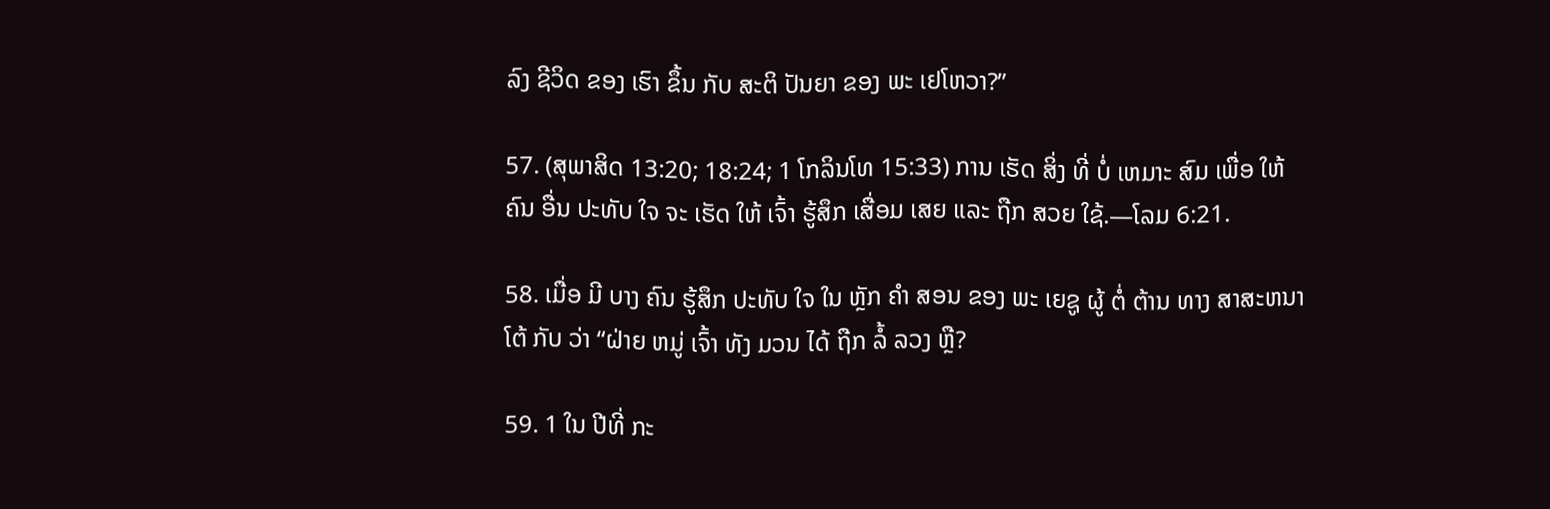ລົງ ຊີວິດ ຂອງ ເຮົາ ຂຶ້ນ ກັບ ສະຕິ ປັນຍາ ຂອງ ພະ ເຢໂຫວາ?”

57. (ສຸພາສິດ 13:20; 18:24; 1 ໂກລິນໂທ 15:33) ການ ເຮັດ ສິ່ງ ທີ່ ບໍ່ ເຫມາະ ສົມ ເພື່ອ ໃຫ້ ຄົນ ອື່ນ ປະທັບ ໃຈ ຈະ ເຮັດ ໃຫ້ ເຈົ້າ ຮູ້ສຶກ ເສື່ອມ ເສຍ ແລະ ຖືກ ສວຍ ໃຊ້.—ໂລມ 6:21.

58. ເມື່ອ ມີ ບາງ ຄົນ ຮູ້ສຶກ ປະທັບ ໃຈ ໃນ ຫຼັກ ຄໍາ ສອນ ຂອງ ພະ ເຍຊູ ຜູ້ ຕໍ່ ຕ້ານ ທາງ ສາສະຫນາ ໂຕ້ ກັບ ວ່າ “ຝ່າຍ ຫມູ່ ເຈົ້າ ທັງ ມວນ ໄດ້ ຖືກ ລໍ້ ລວງ ຫຼື?

59. 1 ໃນ ປີທີ່ ກະ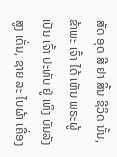ສັດ ອຸດ ສີ ຢາ ສິ້ນ ຊີວິດ ນັ້ນ, ຂ້າພະ ເຈົ້າ ໄດ້ ເຫັນ ພຣະຜູ້ ເປັນ ເຈົ້າ ປະທັບ ຢູ່ ເທິງ ບັນລັງ ສູງ ເດັ່ນ, ຊາຍ ລະ ໄບຜ້າ ເຄື່ອງ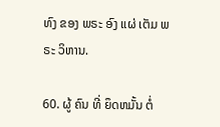ທົງ ຂອງ ພຣະ ອົງ ແຜ່ ເຕັມ ພຣະ ວິຫານ.

60. ຜູ້ ຄົນ ທີ່ ຍຶດຫມັ້ນ ຕໍ່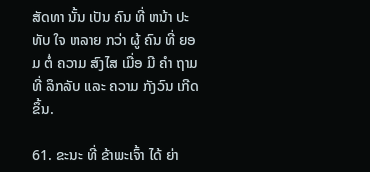ສັດທາ ນັ້ນ ເປັນ ຄົນ ທີ່ ຫນ້າ ປະທັບ ໃຈ ຫລາຍ ກວ່າ ຜູ້ ຄົນ ທີ່ ຍອມ ຕໍ່ ຄວາມ ສົງໄສ ເມື່ອ ມີ ຄໍາ ຖາມ ທີ່ ລຶກລັບ ແລະ ຄວາມ ກັງວົນ ເກີດ ຂຶ້ນ.

61. ຂະນະ ທີ່ ຂ້າພະເຈົ້າ ໄດ້ ຍ່າ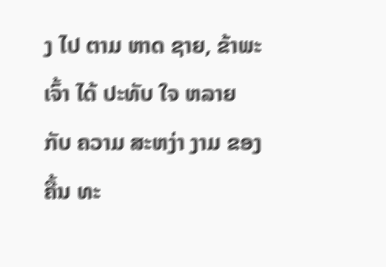ງ ໄປ ຕາມ ຫາດ ຊາຍ, ຂ້າພະເຈົ້າ ໄດ້ ປະທັບ ໃຈ ຫລາຍ ກັບ ຄວາມ ສະຫງ່າ ງາມ ຂອງ ຄື້ນ ທະ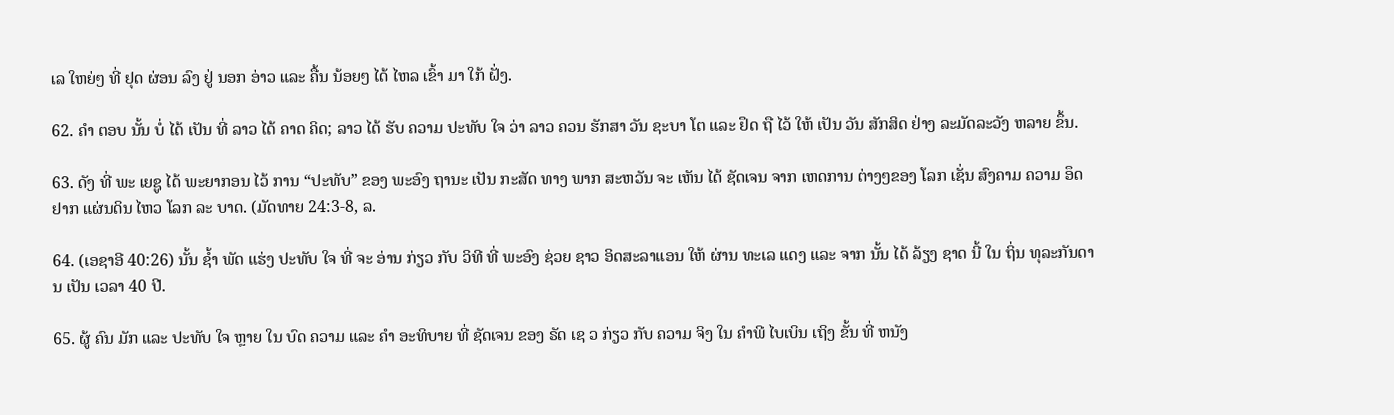ເລ ໃຫຍ່ໆ ທີ່ ຢຸດ ຜ່ອນ ລົງ ຢູ່ ນອກ ອ່າວ ແລະ ຄື້ນ ນ້ອຍໆ ໄດ້ ໄຫລ ເຂົ້າ ມາ ໃກ້ ຝັ່ງ.

62. ຄໍາ ຕອບ ນັ້ນ ບໍ່ ໄດ້ ເປັນ ທີ່ ລາວ ໄດ້ ຄາດ ຄິດ; ລາວ ໄດ້ ຮັບ ຄວາມ ປະທັບ ໃຈ ວ່າ ລາວ ຄວນ ຮັກສາ ວັນ ຊະບາ ໂຕ ແລະ ຢຶດ ຖື ໄວ້ ໃຫ້ ເປັນ ວັນ ສັກສິດ ຢ່າງ ລະມັດລະວັງ ຫລາຍ ຂຶ້ນ.

63. ດັງ ທີ່ ພະ ເຍຊູ ໄດ້ ພະຍາກອນ ໄວ້ ການ “ປະທັບ” ຂອງ ພະອົງ ຖານະ ເປັນ ກະສັດ ທາງ ພາກ ສະຫວັນ ຈະ ເຫັນ ໄດ້ ຊັດເຈນ ຈາກ ເຫດການ ຕ່າງໆຂອງ ໂລກ ເຊັ່ນ ສົງຄາມ ຄວາມ ອຶດຢາກ ແຜ່ນດິນ ໄຫວ ໂລກ ລະ ບາດ. (ມັດທາຍ 24:3-8, ລ.

64. (ເອຊາອີ 40:26) ນັ້ນ ຊໍ້າ ພັດ ແຮ່ງ ປະທັບ ໃຈ ທີ່ ຈະ ອ່ານ ກ່ຽວ ກັບ ວິທີ ທີ່ ພະອົງ ຊ່ວຍ ຊາວ ອິດສະລາແອນ ໃຫ້ ຜ່ານ ທະເລ ແດງ ແລະ ຈາກ ນັ້ນ ໄດ້ ລ້ຽງ ຊາດ ນີ້ ໃນ ຖິ່ນ ທຸລະກັນດານ ເປັນ ເວລາ 40 ປີ.

65. ຜູ້ ຄົນ ມັກ ແລະ ປະທັບ ໃຈ ຫຼາຍ ໃນ ບົດ ຄວາມ ແລະ ຄໍາ ອະທິບາຍ ທີ່ ຊັດເຈນ ຂອງ ຣັດ ເຊ ວ ກ່ຽວ ກັບ ຄວາມ ຈິງ ໃນ ຄໍາພີ ໄບເບິນ ເຖິງ ຂັ້ນ ທີ່ ຫນັງ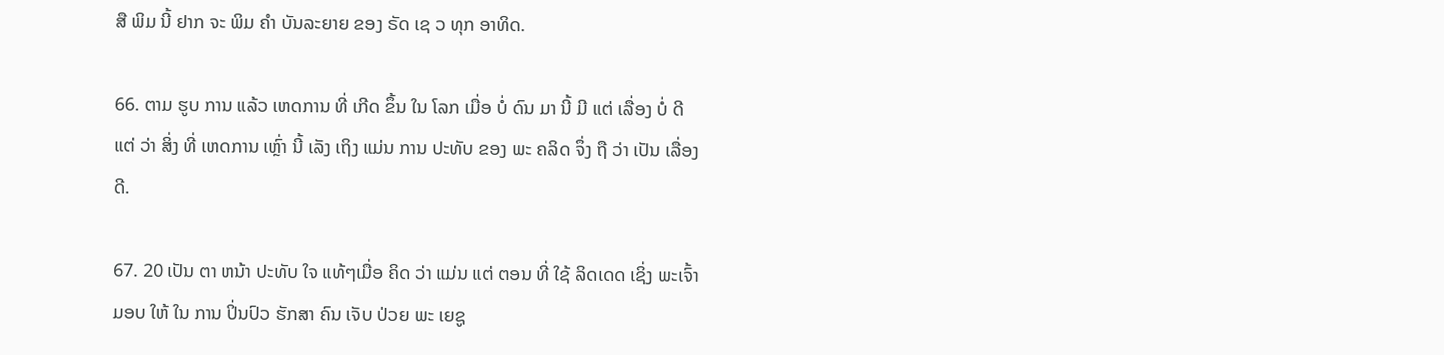ສື ພິມ ນີ້ ຢາກ ຈະ ພິມ ຄໍາ ບັນລະຍາຍ ຂອງ ຣັດ ເຊ ວ ທຸກ ອາທິດ.

66. ຕາມ ຮູບ ການ ແລ້ວ ເຫດການ ທີ່ ເກີດ ຂຶ້ນ ໃນ ໂລກ ເມື່ອ ບໍ່ ດົນ ມາ ນີ້ ມີ ແຕ່ ເລື່ອງ ບໍ່ ດີ ແຕ່ ວ່າ ສິ່ງ ທີ່ ເຫດການ ເຫຼົ່າ ນີ້ ເລັງ ເຖິງ ແມ່ນ ການ ປະທັບ ຂອງ ພະ ຄລິດ ຈຶ່ງ ຖື ວ່າ ເປັນ ເລື່ອງ ດີ.

67. 20 ເປັນ ຕາ ຫນ້າ ປະທັບ ໃຈ ແທ້ໆເມື່ອ ຄິດ ວ່າ ແມ່ນ ແຕ່ ຕອນ ທີ່ ໃຊ້ ລິດເດດ ເຊິ່ງ ພະເຈົ້າ ມອບ ໃຫ້ ໃນ ການ ປິ່ນປົວ ຮັກສາ ຄົນ ເຈັບ ປ່ວຍ ພະ ເຍຊູ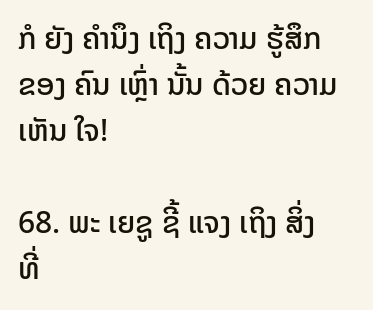ກໍ ຍັງ ຄໍານຶງ ເຖິງ ຄວາມ ຮູ້ສຶກ ຂອງ ຄົນ ເຫຼົ່າ ນັ້ນ ດ້ວຍ ຄວາມ ເຫັນ ໃຈ!

68. ພະ ເຍຊູ ຊີ້ ແຈງ ເຖິງ ສິ່ງ ທີ່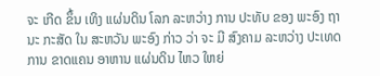ຈະ ເກີດ ຂຶ້ນ ເທິງ ແຜ່ນດິນ ໂລກ ລະຫວ່າງ ການ ປະທັບ ຂອງ ພະອົງ ຖານະ ກະສັດ ໃນ ສະຫວັນ ພະອົງ ກ່າວ ວ່າ ຈະ ມີ ສົງຄາມ ລະຫວ່າງ ປະເທດ ການ ຂາດແຄນ ອາຫານ ແຜ່ນດິນ ໄຫວ ໃຫຍ່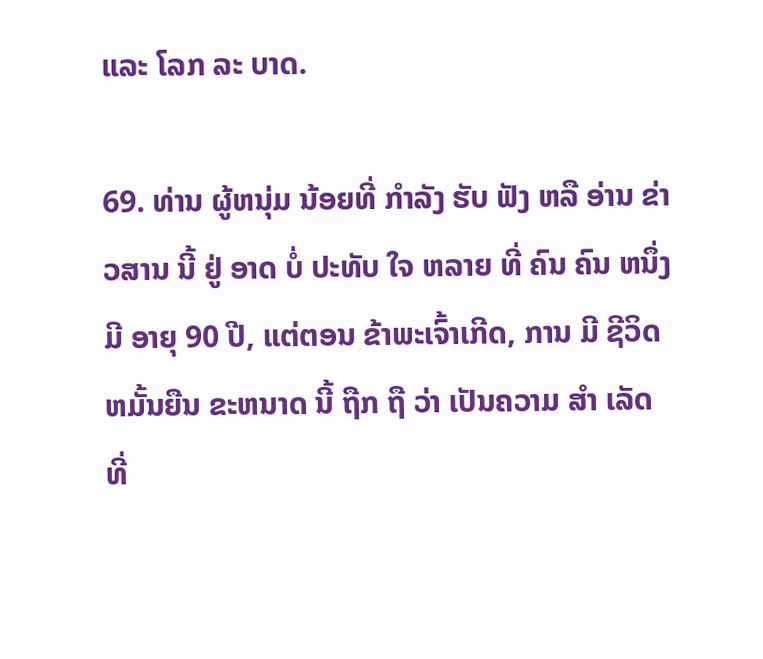ແລະ ໂລກ ລະ ບາດ.

69. ທ່ານ ຜູ້ຫນຸ່ມ ນ້ອຍທີ່ ກໍາລັງ ຮັບ ຟັງ ຫລື ອ່ານ ຂ່າວສານ ນີ້ ຢູ່ ອາດ ບໍ່ ປະທັບ ໃຈ ຫລາຍ ທີ່ ຄົນ ຄົນ ຫນຶ່ງ ມີ ອາຍຸ 90 ປີ, ແຕ່ຕອນ ຂ້າພະເຈົ້າເກີດ, ການ ມີ ຊີວິດ ຫມັ້ນຍືນ ຂະຫນາດ ນີ້ ຖືກ ຖື ວ່າ ເປັນຄວາມ ສໍາ ເລັດທີ່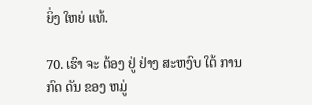ຍິ່ງ ໃຫຍ່ ແທ້.

70. ເຮົາ ຈະ ຕ້ອງ ຢູ່ ຢ່າງ ສະຫງົບ ໃຕ້ ການ ກົດ ດັນ ຂອງ ຫມູ່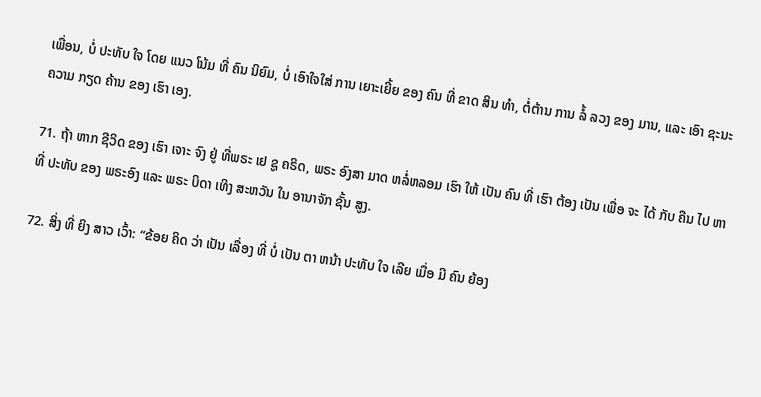ເພື່ອນ, ບໍ່ ປະທັບ ໃຈ ໂດຍ ແນວ ໂນ້ມ ທີ່ ຄົນ ນິຍົມ, ບໍ່ ເອົາໃຈໃສ່ ການ ເຍາະເຍີ້ຍ ຂອງ ຄົນ ທີ່ ຂາດ ສິນ ທໍາ, ຕໍ່ຕ້ານ ການ ລໍ້ ລວງ ຂອງ ມານ, ແລະ ເອົາ ຊະນະ ຄວາມ ກຽດ ຄ້ານ ຂອງ ເຮົາ ເອງ.

71. ຖ້າ ຫາກ ຊີວິດ ຂອງ ເຮົາ ເຈາະ ຈົງ ຢູ່ ທີ່ພຣະ ເຢ ຊູ ຄຣິດ, ພຣະ ອົງສາ ມາດ ຫລໍ່ຫລອມ ເຮົາ ໃຫ້ ເປັນ ຄົນ ທີ່ ເຮົາ ຕ້ອງ ເປັນ ເພື່ອ ຈະ ໄດ້ ກັບ ຄືນ ໄປ ຫາ ທີ່ ປະທັບ ຂອງ ພຣະອົງ ແລະ ພຣະ ບິດາ ເທິງ ສະຫວັນ ໃນ ອານາຈັກ ຊັ້ນ ສູງ.

72. ສິ່ງ ທີ່ ຍິງ ສາວ ເວົ້າ: “ຂ້ອຍ ຄິດ ວ່າ ເປັນ ເລື່ອງ ທີ່ ບໍ່ ເປັນ ຕາ ຫນ້າ ປະທັບ ໃຈ ເລີຍ ເມື່ອ ມີ ຄົນ ຍ້ອງ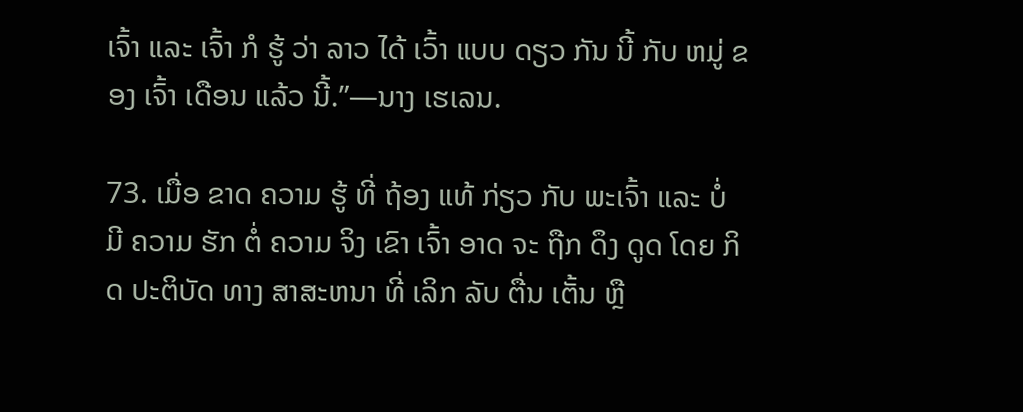ເຈົ້າ ແລະ ເຈົ້າ ກໍ ຮູ້ ວ່າ ລາວ ໄດ້ ເວົ້າ ແບບ ດຽວ ກັນ ນີ້ ກັບ ຫມູ່ ຂອງ ເຈົ້າ ເດືອນ ແລ້ວ ນີ້.”—ນາງ ເຮເລນ.

73. ເມື່ອ ຂາດ ຄວາມ ຮູ້ ທີ່ ຖ້ອງ ແທ້ ກ່ຽວ ກັບ ພະເຈົ້າ ແລະ ບໍ່ ມີ ຄວາມ ຮັກ ຕໍ່ ຄວາມ ຈິງ ເຂົາ ເຈົ້າ ອາດ ຈະ ຖືກ ດຶງ ດູດ ໂດຍ ກິດ ປະຕິບັດ ທາງ ສາສະຫນາ ທີ່ ເລິກ ລັບ ຕື່ນ ເຕັ້ນ ຫຼື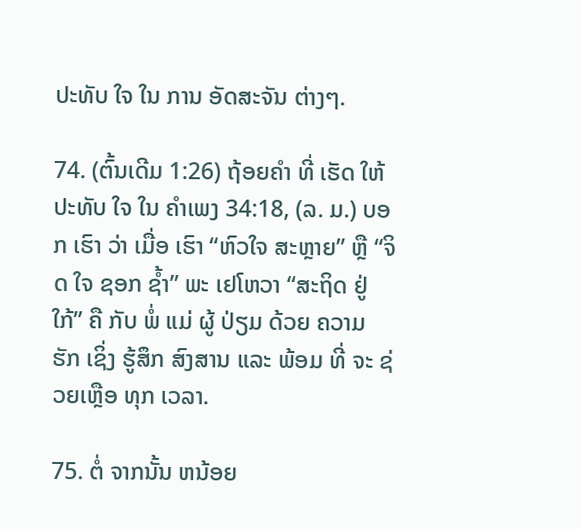ປະທັບ ໃຈ ໃນ ການ ອັດສະຈັນ ຕ່າງໆ.

74. (ຕົ້ນເດີມ 1:26) ຖ້ອຍຄໍາ ທີ່ ເຮັດ ໃຫ້ ປະທັບ ໃຈ ໃນ ຄໍາເພງ 34:18, (ລ. ມ.) ບອກ ເຮົາ ວ່າ ເມື່ອ ເຮົາ “ຫົວໃຈ ສະຫຼາຍ” ຫຼື “ຈິດ ໃຈ ຊອກ ຊໍ້າ” ພະ ເຢໂຫວາ “ສະຖິດ ຢູ່ ໃກ້” ຄື ກັບ ພໍ່ ແມ່ ຜູ້ ປ່ຽມ ດ້ວຍ ຄວາມ ຮັກ ເຊິ່ງ ຮູ້ສຶກ ສົງສານ ແລະ ພ້ອມ ທີ່ ຈະ ຊ່ວຍເຫຼືອ ທຸກ ເວລາ.

75. ຕໍ່ ຈາກນັ້ນ ຫນ້ອຍ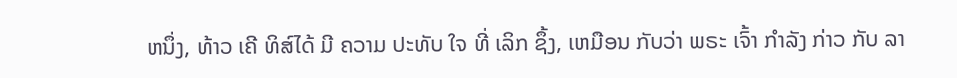ຫນຶ່ງ, ທ້າວ ເຄີ ທິສ໌ໄດ້ ມີ ຄວາມ ປະທັບ ໃຈ ທີ່ ເລິກ ຊຶ້ງ, ເຫມືອນ ກັບວ່າ ພຣະ ເຈົ້າ ກໍາລັງ ກ່າວ ກັບ ລາ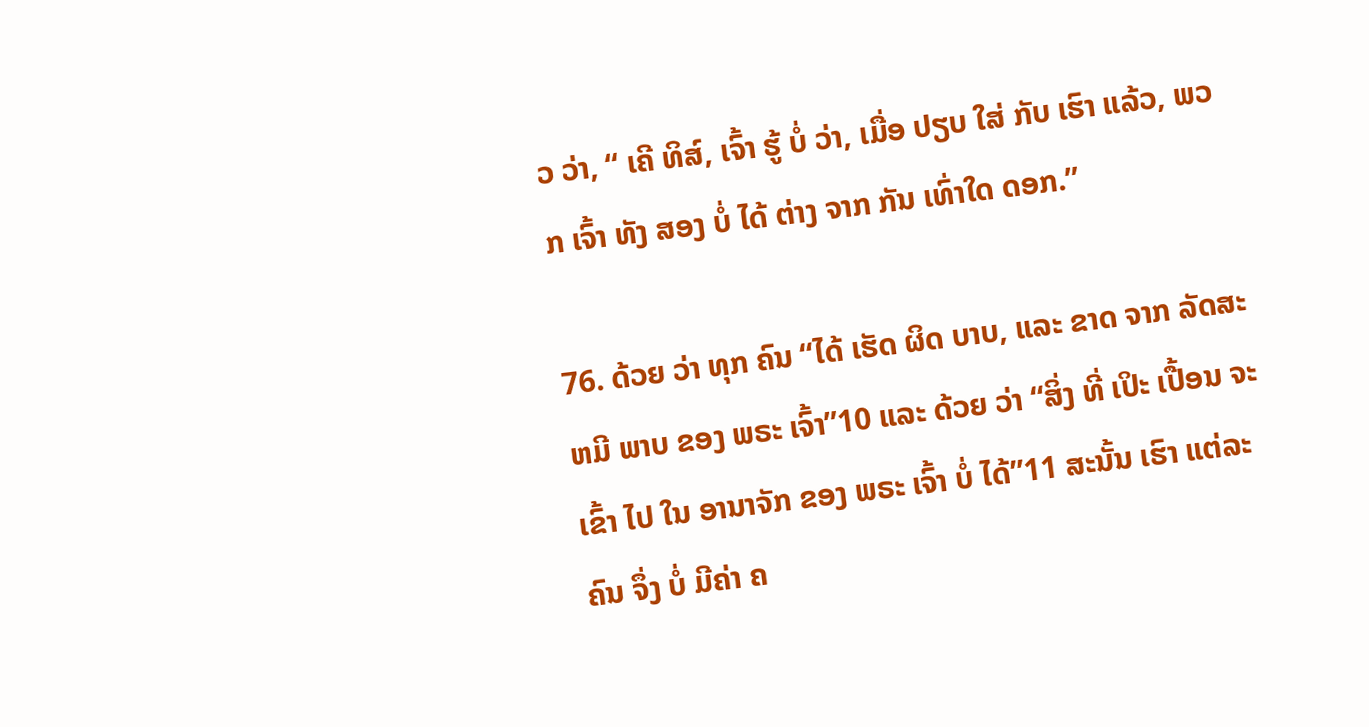ວ ວ່າ, “ ເຄີ ທິສ໌, ເຈົ້າ ຮູ້ ບໍ່ ວ່າ, ເມື່ອ ປຽບ ໃສ່ ກັບ ເຮົາ ແລ້ວ, ພວກ ເຈົ້າ ທັງ ສອງ ບໍ່ ໄດ້ ຕ່າງ ຈາກ ກັນ ເທົ່າໃດ ດອກ.”

76. ດ້ວຍ ວ່າ ທຸກ ຄົນ “ໄດ້ ເຮັດ ຜິດ ບາບ, ແລະ ຂາດ ຈາກ ລັດສະຫມີ ພາບ ຂອງ ພຣະ ເຈົ້າ”10 ແລະ ດ້ວຍ ວ່າ “ສິ່ງ ທີ່ ເປິະ ເປື້ອນ ຈະ ເຂົ້າ ໄປ ໃນ ອານາຈັກ ຂອງ ພຣະ ເຈົ້າ ບໍ່ ໄດ້”11 ສະນັ້ນ ເຮົາ ແຕ່ລະຄົນ ຈຶ່ງ ບໍ່ ມີຄ່າ ຄ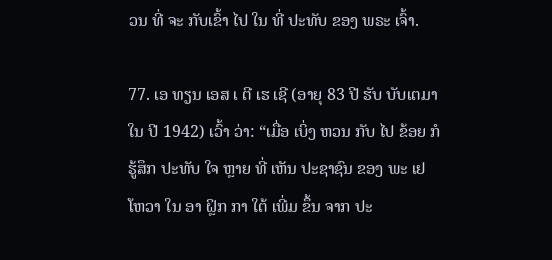ວນ ທີ່ ຈະ ກັບເຂົ້າ ໄປ ໃນ ທີ່ ປະທັບ ຂອງ ພຣະ ເຈົ້າ.

77. ເອ ທຽນ ເອສ ເ ຕີ ເຮ ເຊີ (ອາຍຸ 83 ປີ ຮັບ ບັບເຕມາ ໃນ ປີ 1942) ເວົ້າ ວ່າ: “ເມື່ອ ເບິ່ງ ຫວນ ກັບ ໄປ ຂ້ອຍ ກໍ ຮູ້ສຶກ ປະທັບ ໃຈ ຫຼາຍ ທີ່ ເຫັນ ປະຊາຊົນ ຂອງ ພະ ເຢໂຫວາ ໃນ ອາ ຝຼິກ ກາ ໃຕ້ ເພີ່ມ ຂຶ້ນ ຈາກ ປະ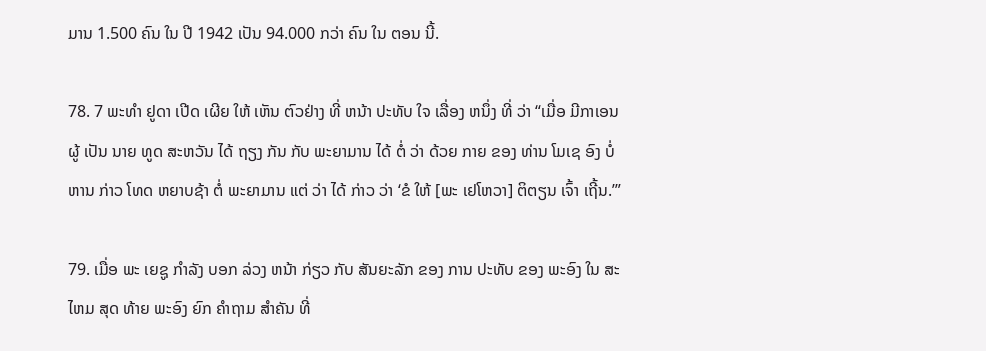ມານ 1.500 ຄົນ ໃນ ປີ 1942 ເປັນ 94.000 ກວ່າ ຄົນ ໃນ ຕອນ ນີ້.

78. 7 ພະທໍາ ຢູດາ ເປີດ ເຜີຍ ໃຫ້ ເຫັນ ຕົວຢ່າງ ທີ່ ຫນ້າ ປະທັບ ໃຈ ເລື່ອງ ຫນຶ່ງ ທີ່ ວ່າ “ເມື່ອ ມີກາເອນ ຜູ້ ເປັນ ນາຍ ທູດ ສະຫວັນ ໄດ້ ຖຽງ ກັນ ກັບ ພະຍາມານ ໄດ້ ຕໍ່ ວ່າ ດ້ວຍ ກາຍ ຂອງ ທ່ານ ໂມເຊ ອົງ ບໍ່ ຫານ ກ່າວ ໂທດ ຫຍາບຊ້າ ຕໍ່ ພະຍາມານ ແຕ່ ວ່າ ໄດ້ ກ່າວ ວ່າ ‘ຂໍ ໃຫ້ [ພະ ເຢໂຫວາ] ຕິຕຽນ ເຈົ້າ ເຖີ້ນ.’”

79. ເມື່ອ ພະ ເຍຊູ ກໍາລັງ ບອກ ລ່ວງ ຫນ້າ ກ່ຽວ ກັບ ສັນຍະລັກ ຂອງ ການ ປະທັບ ຂອງ ພະອົງ ໃນ ສະໄຫມ ສຸດ ທ້າຍ ພະອົງ ຍົກ ຄໍາຖາມ ສໍາຄັນ ທີ່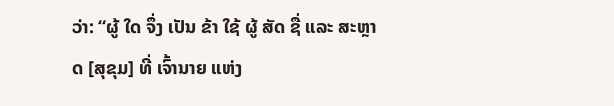ວ່າ: “ຜູ້ ໃດ ຈຶ່ງ ເປັນ ຂ້າ ໃຊ້ ຜູ້ ສັດ ຊື່ ແລະ ສະຫຼາດ [ສຸຂຸມ] ທີ່ ເຈົ້ານາຍ ແຫ່ງ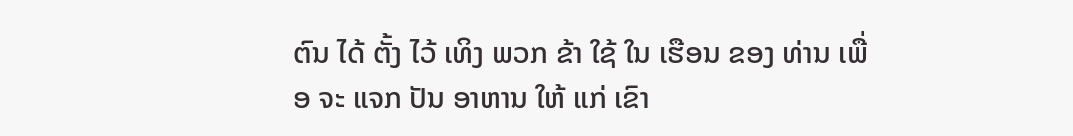ຕົນ ໄດ້ ຕັ້ງ ໄວ້ ເທິງ ພວກ ຂ້າ ໃຊ້ ໃນ ເຮືອນ ຂອງ ທ່ານ ເພື່ອ ຈະ ແຈກ ປັນ ອາຫານ ໃຫ້ ແກ່ ເຂົາ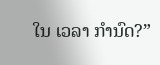ໃນ ເວລາ ກໍານົດ?”